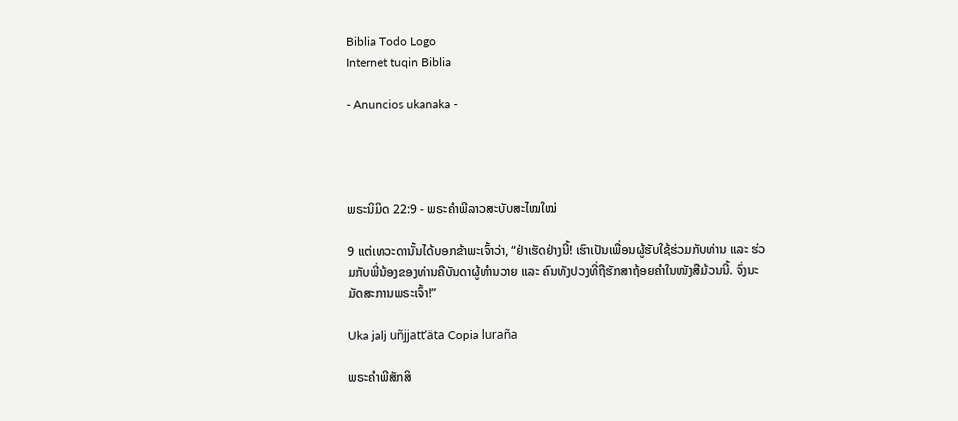Biblia Todo Logo
Internet tuqin Biblia

- Anuncios ukanaka -




ພຣະນິມິດ 22:9 - ພຣະຄຳພີລາວສະບັບສະໄໝໃໝ່

9 ແຕ່ເທວະດານັ້ນໄດ້ບອກຂ້າພະເຈົ້າວ່າ, “ຢ່າເຮັດຢ່າງນີ້! ເຮົາເປັນເພື່ອນຜູ້ຮັບໃຊ້ຮ່ວມກັບທ່ານ ແລະ ຮ່ວມກັບພີ່ນ້ອງຂອງທ່ານຄືບັນດາຜູ້ທຳນວາຍ ແລະ ຄົນທັງປວງທີ່ຖືຮັກສາຖ້ອຍຄຳໃນໜັງສືມ້ວນນີ້. ຈົ່ງນະມັດສະການພຣະເຈົ້າ!”

Uka jalj uñjjattʼäta Copia luraña

ພຣະຄຳພີສັກສິ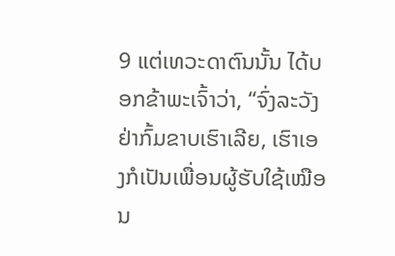9 ແຕ່ເທວະດາຕົນນັ້ນ ໄດ້ບອກຂ້າພະເຈົ້າວ່າ, “ຈົ່ງລະວັງ ຢ່າກົ້ມຂາບເຮົາເລີຍ, ເຮົາເອງກໍເປັນເພື່ອນຜູ້ຮັບໃຊ້ເໝືອນ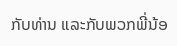ກັບທ່ານ ແລະກັບພວກພີ່ນ້ອ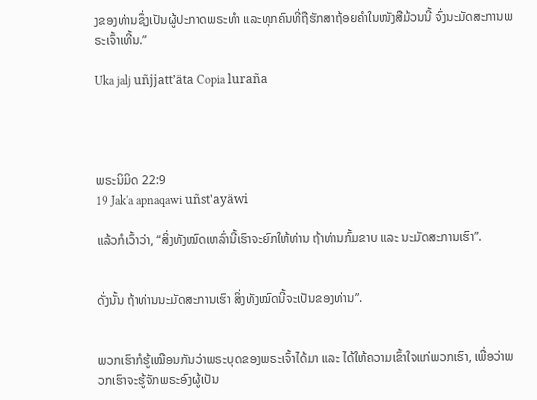ງຂອງທ່ານຊຶ່ງເປັນຜູ້ປະກາດພຣະທຳ ແລະທຸກຄົນທີ່ຖືຮັກສາຖ້ອຍຄຳໃນໜັງສືມ້ວນນີ້ ຈົ່ງນະມັດສະການພຣະເຈົ້າເທີ້ນ.”

Uka jalj uñjjattʼäta Copia luraña




ພຣະນິມິດ 22:9
19 Jak'a apnaqawi uñst'ayäwi

ແລ້ວກໍເວົ້າວ່າ, “ສິ່ງທັງໝົດເຫລົ່ານີ້ເຮົາຈະຍົກໃຫ້ທ່ານ ຖ້າທ່ານກົ້ມຂາບ ແລະ ນະມັດສະການເຮົາ”.


ດັ່ງນັ້ນ ຖ້າທ່ານນະມັດສະການເຮົາ ສິ່ງທັງໝົດນີ້ຈະເປັນຂອງທ່ານ”.


ພວກເຮົາກໍຮູ້ເໝືອນກັນວ່າພຣະບຸດຂອງພຣະເຈົ້າໄດ້ມາ ແລະ ໄດ້ໃຫ້ຄວາມເຂົ້າໃຈແກ່ພວກເຮົາ, ເພື່ອວ່າພວກເຮົາຈະຮູ້ຈັກພຣະອົງຜູ້ເປັນ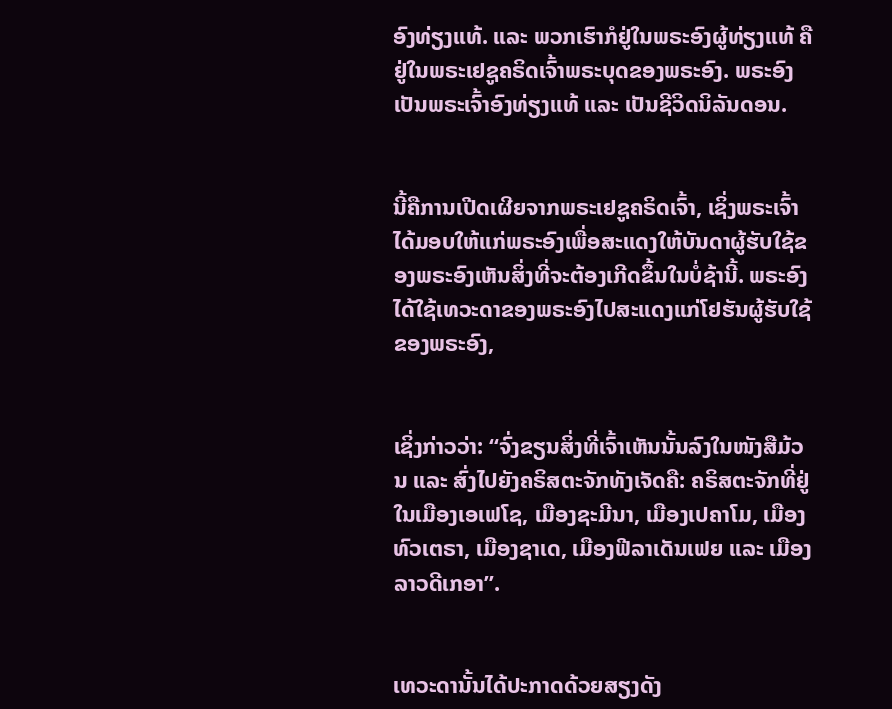ອົງທ່ຽງແທ້. ແລະ ພວກເຮົາກໍຢູ່ໃນພຣະອົງຜູ້ທ່ຽງແທ້ ຄືຢູ່ໃນພຣະເຢຊູຄຣິດເຈົ້າພຣະບຸດຂອງພຣະອົງ. ພຣະອົງເປັນພຣະເຈົ້າອົງທ່ຽງແທ້ ແລະ ເປັນຊີວິດນິລັນດອນ.


ນີ້ຄືການເປີດເຜີຍຈາກພຣະເຢຊູຄຣິດເຈົ້າ, ເຊິ່ງພຣະເຈົ້າໄດ້ມອບໃຫ້ແກ່ພຣະອົງເພື່ອສະແດງໃຫ້ບັນດາຜູ້ຮັບໃຊ້ຂອງພຣະອົງເຫັນສິ່ງທີ່ຈະຕ້ອງເກີດຂຶ້ນໃນບໍ່ຊ້ານີ້. ພຣະອົງໄດ້ໃຊ້ເທວະດາຂອງພຣະອົງໄປສະແດງແກ່ໂຢຮັນຜູ້ຮັບໃຊ້ຂອງພຣະອົງ,


ເຊິ່ງກ່າວວ່າ: “ຈົ່ງຂຽນສິ່ງທີ່ເຈົ້າເຫັນນັ້ນລົງໃນໜັງສືມ້ວນ ແລະ ສົ່ງໄປຍັງຄຣິສຕະຈັກທັງເຈັດຄື: ຄຣິສຕະຈັກທີ່ຢູ່ໃນເມືອງເອເຟໂຊ, ເມືອງຊະມີນາ, ເມືອງເປຄາໂມ, ເມືອງທົວເຕຣາ, ເມືອງຊາເດ, ເມືອງຟີລາເດັນເຟຍ ແລະ ເມືອງລາວດີເກອາ”.


ເທວະດານັ້ນໄດ້ປະກາດດ້ວຍສຽງດັງ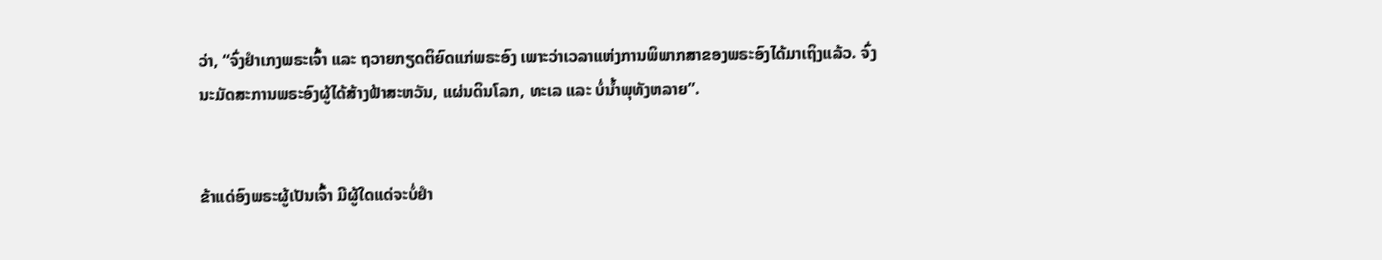ວ່າ, “ຈົ່ງຢຳເກງພຣະເຈົ້າ ແລະ ຖວາຍກຽດຕິຍົດແກ່ພຣະອົງ ເພາະວ່າເວລາແຫ່ງການພິພາກສາຂອງພຣະອົງໄດ້ມາເຖິງແລ້ວ. ຈົ່ງນະມັດສະການພຣະອົງຜູ້ໄດ້ສ້າງຟ້າສະຫວັນ, ແຜ່ນດິນໂລກ, ທະເລ ແລະ ບໍ່ນ້ຳພຸທັງຫລາຍ”.


ຂ້າແດ່ອົງພຣະຜູ້ເປັນເຈົ້າ ມີຜູ້ໃດແດ່ຈະບໍ່ຢຳ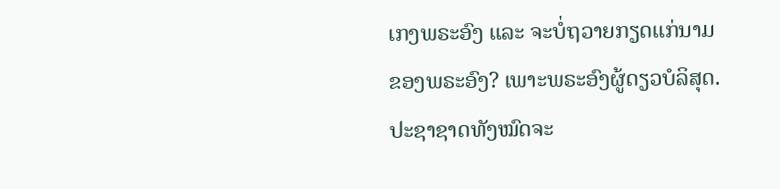ເກງພຣະອົງ ແລະ ຈະບໍ່ຖວາຍກຽດແກ່ນາມຂອງພຣະອົງ? ເພາະພຣະອົງຜູ້ດຽວບໍລິສຸດ. ປະຊາຊາດທັງໝົດຈະ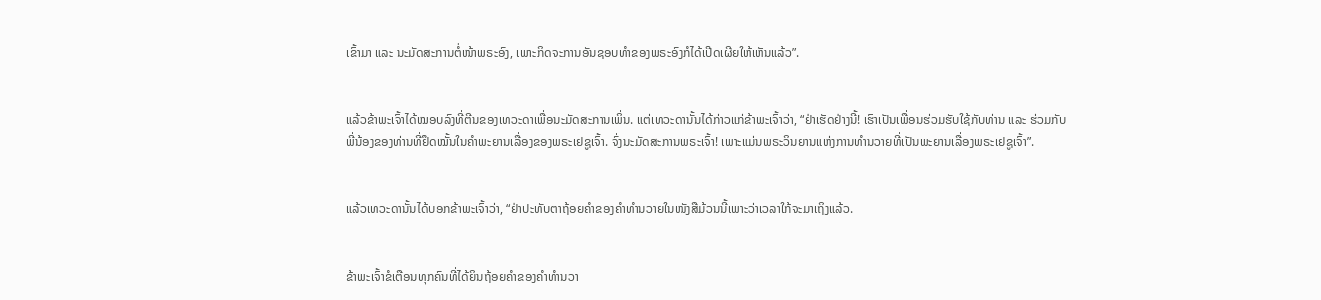ເຂົ້າມາ ແລະ ນະມັດສະການຕໍ່ໜ້າພຣະອົງ, ເພາະກິດຈະການອັນຊອບທຳຂອງພຣະອົງກໍໄດ້ເປີດເຜີຍໃຫ້ເຫັນແລ້ວ”.


ແລ້ວຂ້າພະເຈົ້າໄດ້ໝອບລົງທີ່ຕີນຂອງເທວະດາເພື່ອນະມັດສະການເພິ່ນ. ແຕ່ເທວະດານັ້ນໄດ້ກ່າວແກ່ຂ້າພະເຈົ້າວ່າ, “ຢ່າເຮັດຢ່າງນີ້! ເຮົາເປັນເພື່ອນຮ່ວມຮັບໃຊ້ກັບທ່ານ ແລະ ຮ່ວມກັບພີ່ນ້ອງຂອງທ່ານທີ່ຢຶດໝັ້ນໃນຄຳພະຍານເລື່ອງຂອງພຣະເຢຊູເຈົ້າ. ຈົ່ງນະມັດສະການພຣະເຈົ້າ! ເພາະແມ່ນພຣະວິນຍານແຫ່ງການທຳນວາຍທີ່ເປັນພະຍານເລື່ອງພຣະເຢຊູເຈົ້າ”.


ແລ້ວເທວະດານັ້ນໄດ້ບອກຂ້າພະເຈົ້າວ່າ, “ຢ່າປະທັບຕາຖ້ອຍຄຳຂອງຄຳທຳນວາຍໃນໜັງສືມ້ວນນີ້ເພາະວ່າເວລາໃກ້ຈະມາເຖິງແລ້ວ.


ຂ້າພະເຈົ້າຂໍເຕືອນທຸກຄົນທີ່ໄດ້ຍິນຖ້ອຍຄຳຂອງຄຳທຳນວາ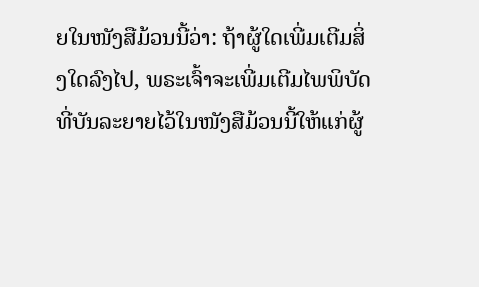ຍໃນໜັງສືມ້ວນນີ້ວ່າ: ຖ້າຜູ້ໃດເພີ່ມເຕີມສິ່ງໃດລົງໄປ, ພຣະເຈົ້າຈະເພີ່ມເຕີມໄພພິບັດທີ່ບັນລະຍາຍໄວ້ໃນໜັງສືມ້ວນນີ້ໃຫ້ແກ່ຜູ້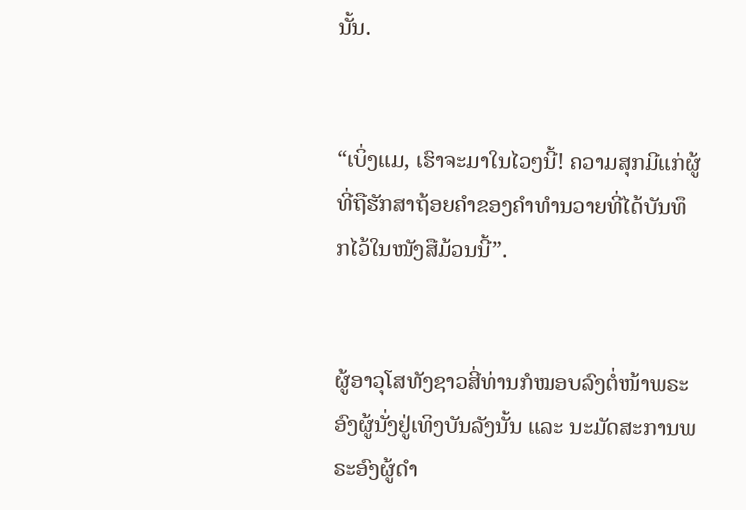ນັ້ນ.


“ເບິ່ງແມ, ເຮົາຈະມາໃນໄວໆນີ້! ຄວາມສຸກມີແກ່ຜູ້ທີ່ຖືຮັກສາຖ້ອຍຄຳຂອງຄຳທຳນວາຍທີ່ໄດ້ບັນທຶກໄວ້ໃນໜັງສືມ້ວນນີ້”.


ຜູ້ອາວຸໂສທັງຊາວສີ່ທ່ານກໍໝອບລົງຕໍ່ໜ້າພຣະອົງຜູ້ນັ່ງຢູ່ເທິງບັນລັງນັ້ນ ແລະ ນະມັດສະການພຣະອົງຜູ້ດຳ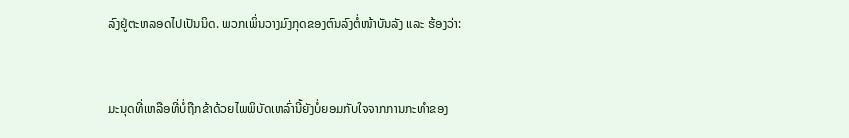ລົງຢູ່ຕະຫລອດໄປເປັນນິດ. ພວກເພິ່ນວາງມົງກຸດຂອງຕົນລົງຕໍ່ໜ້າບັນລັງ ແລະ ຮ້ອງວ່າ:


ມະນຸດທີ່ເຫລືອທີ່ບໍ່ຖືກຂ້າດ້ວຍໄພພິບັດເຫລົ່ານີ້ຍັງບໍ່ຍອມກັບໃຈຈາກການກະທຳຂອງ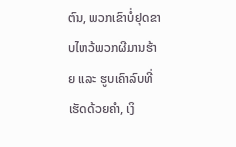ຕົນ, ພວກເຂົາບໍ່ຢຸດຂາບໄຫວ້ພວກຜີມານຮ້າຍ ແລະ ຮູບເຄົາລົບທີ່ເຮັດດ້ວຍຄຳ, ເງິ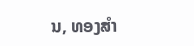ນ, ທອງສຳ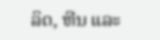ລິດ, ຫີນ ແລະ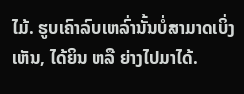ໄມ້. ຮູບເຄົາລົບເຫລົ່ານັ້ນບໍ່ສາມາດເບິ່ງເຫັນ, ໄດ້ຍິນ ຫລື ຍ່າງໄປມາໄດ້.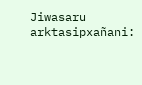Jiwasaru arktasipxañani: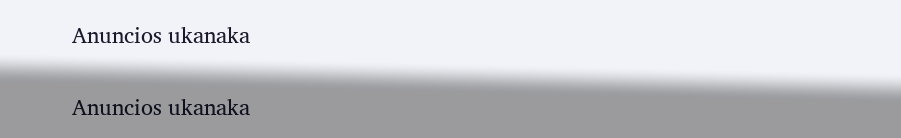Anuncios ukanaka


Anuncios ukanaka